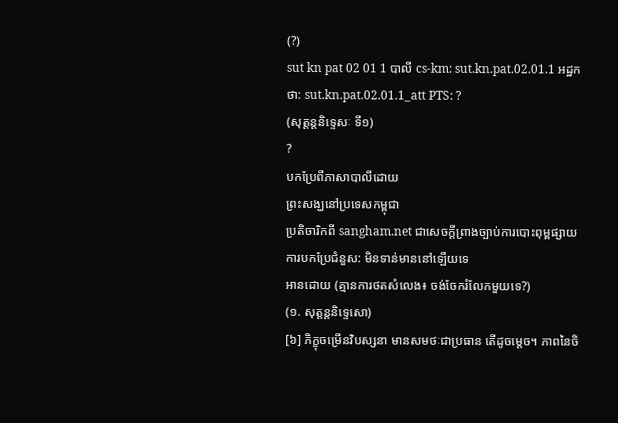(?)
sut kn pat 02 01 1 បាលី cs-km: sut.kn.pat.02.01.1 អដ្ឋកថា: sut.kn.pat.02.01.1_att PTS: ?
(សុត្តន្តនិទ្ទេសៈ ទី១)
?
បកប្រែពីភាសាបាលីដោយ
ព្រះសង្ឃនៅប្រទេសកម្ពុជា
ប្រតិចារិកពី sangham.net ជាសេចក្តីព្រាងច្បាប់ការបោះពុម្ពផ្សាយ
ការបកប្រែជំនួស: មិនទាន់មាននៅឡើយទេ
អានដោយ (គ្មានការថតសំលេង៖ ចង់ចែករំលែកមួយទេ?)
(១. សុត្តន្តនិទ្ទេសោ)
[៦] ភិក្ខុចម្រើនវិបស្សនា មានសមថៈជាប្រធាន តើដូចមេ្តច។ ភាពនៃចិ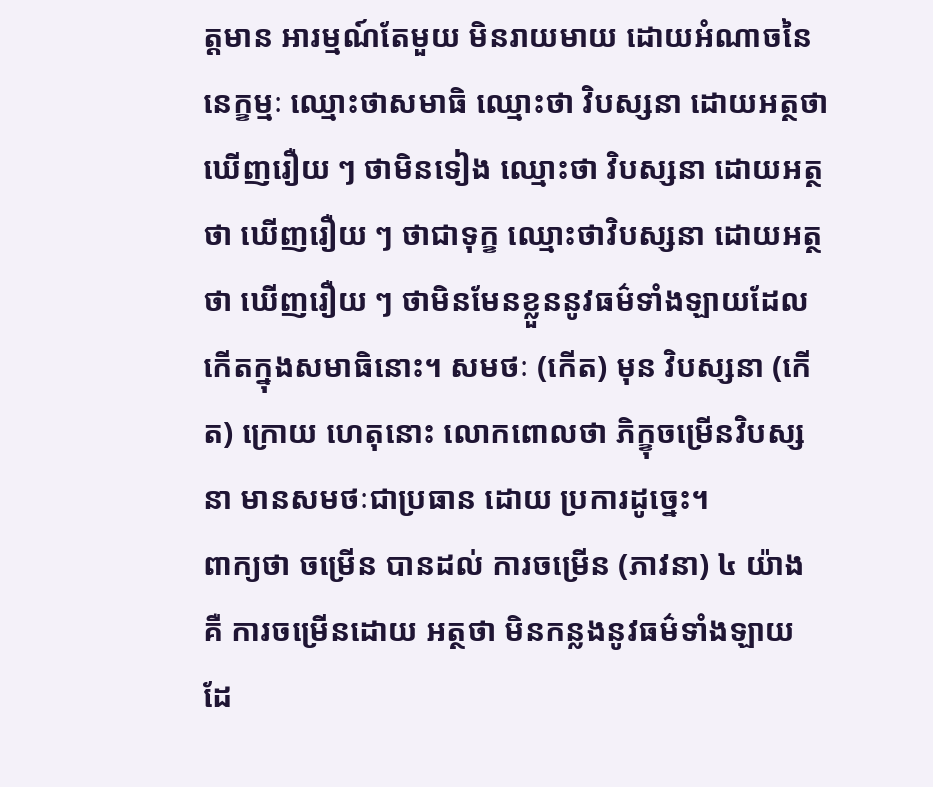ត្តមាន អារម្មណ៍តែមួយ មិនរាយមាយ ដោយអំណាចនៃនេក្ខម្មៈ ឈ្មោះថាសមាធិ ឈ្មោះថា វិបស្សនា ដោយអត្ថថា ឃើញរឿយ ៗ ថាមិនទៀង ឈ្មោះថា វិបស្សនា ដោយអត្ថថា ឃើញរឿយ ៗ ថាជាទុក្ខ ឈ្មោះថាវិបស្សនា ដោយអត្ថថា ឃើញរឿយ ៗ ថាមិនមែនខ្លួននូវធម៌ទាំងឡាយដែលកើតក្នុងសមាធិនោះ។ សមថៈ (កើត) មុន វិបស្សនា (កើត) ក្រោយ ហេតុនោះ លោកពោលថា ភិក្ខុចម្រើនវិបស្សនា មានសមថៈជាប្រធាន ដោយ ប្រការដូច្នេះ។
ពាក្យថា ចម្រើន បានដល់ ការចម្រើន (ភាវនា) ៤ យ៉ាង គឺ ការចម្រើនដោយ អត្ថថា មិនកន្លងនូវធម៌ទាំងឡាយ ដែ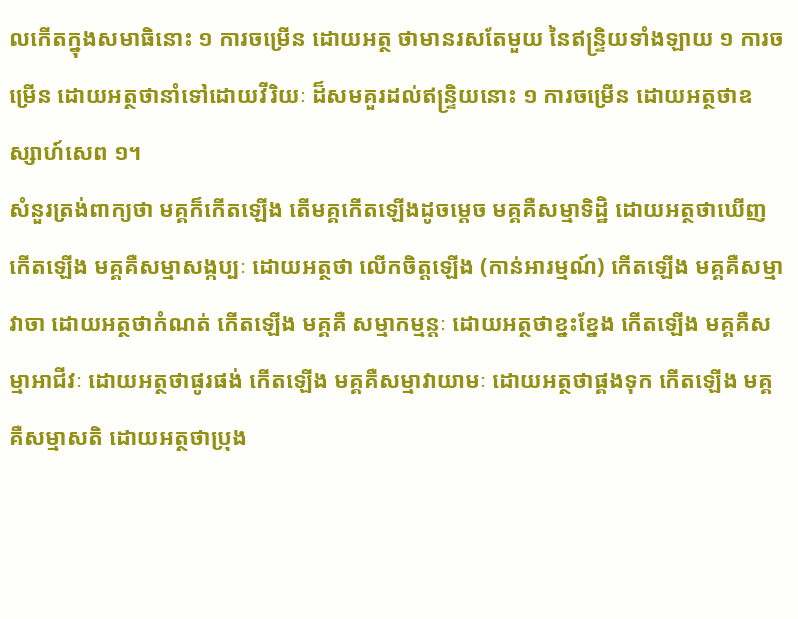លកើតក្នុងសមាធិនោះ ១ ការចម្រើន ដោយអត្ថ ថាមានរសតែមួយ នៃឥន្រ្ទិយទាំងឡាយ ១ ការចម្រើន ដោយអត្ថថានាំទៅដោយវីរិយៈ ដ៏សមគួរដល់ឥន្រ្ទិយនោះ ១ ការចម្រើន ដោយអត្ថថាឧស្សាហ៍សេព ១។
សំនួរត្រង់ពាក្យថា មគ្គក៏កើតឡើង តើមគ្គកើតឡើងដូចមេ្តច មគ្គគឺសម្មាទិដ្ឋិ ដោយអត្ថថាឃើញ កើតឡើង មគ្គគឺសម្មាសង្កប្បៈ ដោយអត្ថថា លើកចិត្តឡើង (កាន់អារម្មណ៍) កើតឡើង មគ្គគឺសម្មាវាចា ដោយអត្ថថាកំណត់ កើតឡើង មគ្គគឺ សម្មាកម្មន្តៈ ដោយអត្ថថាខ្នះខ្នែង កើតឡើង មគ្គគឺសម្មាអាជីវៈ ដោយអត្ថថាផូរផង់ កើតឡើង មគ្គគឺសម្មាវាយាមៈ ដោយអត្ថថាផ្គងទុក កើតឡើង មគ្គគឺសម្មាសតិ ដោយអត្ថថាប្រុង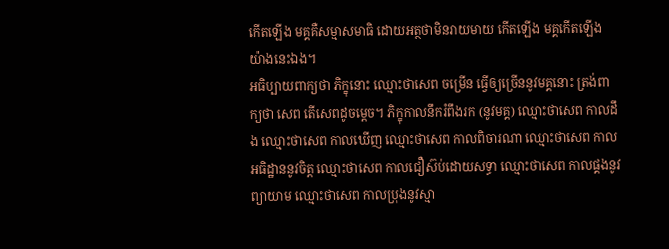កើតឡើង មគ្គគឺសម្មាសមាធិ ដោយអត្ថថាមិនរាយមាយ កើតឡើង មគ្គកើតឡើង យ៉ាងនេះឯង។
អធិប្បាយពាក្យថា ភិក្ខុនោះ ឈ្មោះថាសេព ចម្រើន ធើ្វឲ្យច្រើននូវមគ្គនោះ ត្រង់ពាក្យថា សេព តើសេពដូចមេ្តច។ ភិក្ខុកាលនឹករំពឹងរក (នូវមគ្គ) ឈ្មោះថាសេព កាលដឹង ឈ្មោះថាសេព កាលឃើញ ឈ្មោះថាសេព កាលពិចារណា ឈ្មោះថាសេព កាលអធិដ្ឋាននូវចិត្ត ឈ្មោះថាសេព កាលជឿស៊ប់ដោយសទ្ធា ឈ្មោះថាសេព កាលផ្គងនូវព្យាយាម ឈ្មោះថាសេព កាលប្រុងនូវស្មា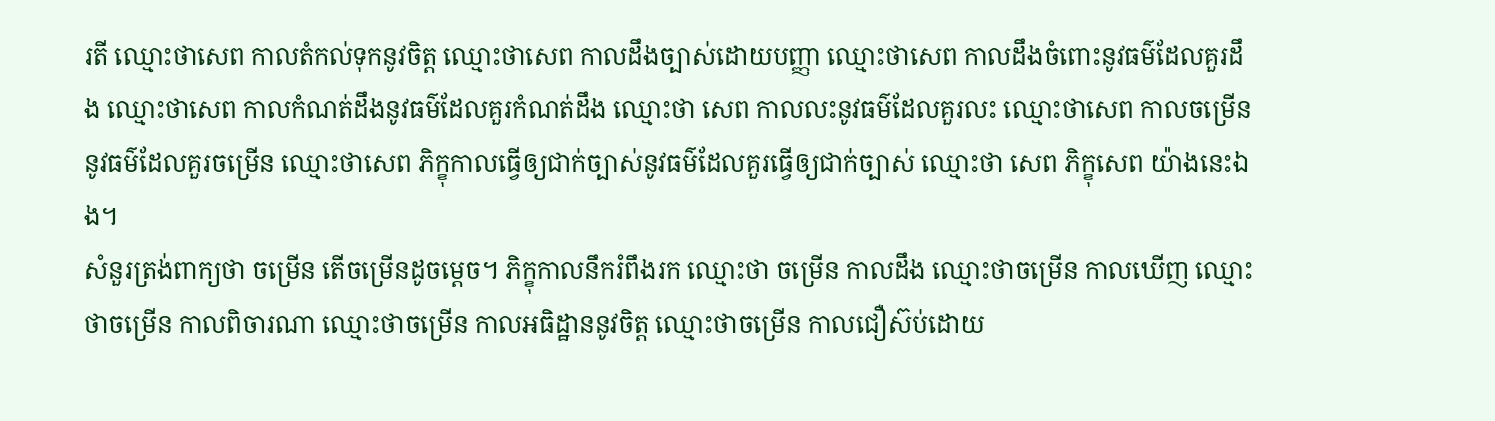រតី ឈ្មោះថាសេព កាលតំកល់ទុកនូវចិត្ត ឈ្មោះថាសេព កាលដឹងច្បាស់ដោយបញ្ញា ឈ្មោះថាសេព កាលដឹងចំពោះនូវធម៌ដែលគួរដឹង ឈ្មោះថាសេព កាលកំណត់ដឹងនូវធម៌ដែលគួរកំណត់ដឹង ឈ្មោះថា សេព កាលលះនូវធម៌ដែលគួរលះ ឈ្មោះថាសេព កាលចម្រើននូវធម៌ដែលគួរចម្រើន ឈ្មោះថាសេព ភិក្ខុកាលធើ្វឲ្យជាក់ច្បាស់នូវធម៌ដែលគួរធើ្វឲ្យជាក់ច្បាស់ ឈ្មោះថា សេព ភិក្ខុសេព យ៉ាងនេះឯង។
សំនួរត្រង់ពាក្យថា ចម្រើន តើចម្រើនដូចមេ្តច។ ភិក្ខុកាលនឹករំពឹងរក ឈ្មោះថា ចម្រើន កាលដឹង ឈ្មោះថាចម្រើន កាលឃើញ ឈ្មោះថាចម្រើន កាលពិចារណា ឈ្មោះថាចម្រើន កាលអធិដ្ឋាននូវចិត្ត ឈ្មោះថាចម្រើន កាលជឿស៊ប់ដោយ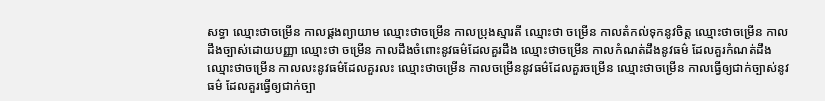សទ្ធា ឈ្មោះថាចម្រើន កាលផ្គងព្យាយាម ឈ្មោះថាចម្រើន កាលប្រុងស្មារតី ឈ្មោះថា ចម្រើន កាលតំកល់ទុកនូវចិត្ត ឈ្មោះថាចម្រើន កាលដឹងច្បាស់ដោយបញ្ញា ឈ្មោះថា ចម្រើន កាលដឹងចំពោះនូវធម៌ដែលគួរដឹង ឈ្មោះថាចម្រើន កាលកំណត់ដឹងនូវធម៌ ដែលគួរកំណត់ដឹង ឈ្មោះថាចម្រើន កាលលះនូវធម៌ដែលគួរលះ ឈ្មោះថាចម្រើន កាលចម្រើននូវធម៌ដែលគួរចម្រើន ឈ្មោះថាចម្រើន កាលធើ្វឲ្យជាក់ច្បាស់នូវធម៌ ដែលគួរធើ្វឲ្យជាក់ច្បា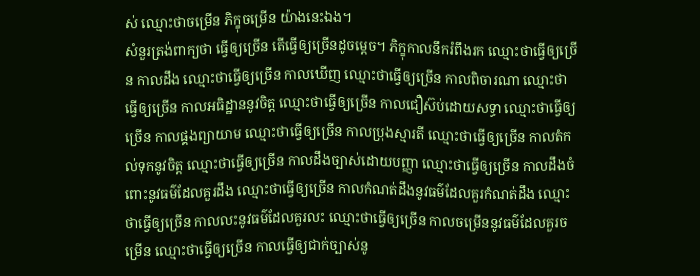ស់ ឈ្មោះថាចម្រើន ភិក្ខុចម្រើន យ៉ាងនេះឯង។
សំនួរត្រង់ពាក្យថា ធ្វើឲ្យច្រើន តើធើ្វឲ្យច្រើនដូចមេ្តច។ ភិក្ខុកាលនឹករំពឹងរក ឈ្មោះថាធ្វើឲ្យច្រើន កាលដឹង ឈ្មោះថាធ្វើឲ្យច្រើន កាលឃើញ ឈ្មោះថាធ្វើឲ្យច្រើន កាលពិចារណា ឈ្មោះថាធ្វើឲ្យច្រើន កាលអធិដ្ឋាននូវចិត្ត ឈ្មោះថាធ្វើឲ្យច្រើន កាលជឿស៊ប់ដោយសទ្ធា ឈ្មោះថាធើ្វឲ្យច្រើន កាលផ្គងព្យាយាម ឈ្មោះថាធ្វើឲ្យច្រើន កាលប្រុងស្មារតី ឈ្មោះថាធ្វើឲ្យច្រើន កាលតំកល់ទុកនូវចិត្ត ឈ្មោះថាធ្វើឲ្យច្រើន កាលដឹងច្បាស់ដោយបញ្ញា ឈ្មោះថាធ្វើឲ្យច្រើន កាលដឹងចំពោះនូវធម៌ដែលគួរដឹង ឈ្មោះថាធ្វើឲ្យច្រើន កាលកំណត់ដឹងនូវធម៌ដែលគួរកំណត់ដឹង ឈ្មោះថាធ្វើឲ្យច្រើន កាលលះនូវធម៌ដែលគួរលះ ឈ្មោះថាធើ្វឲ្យច្រើន កាលចម្រើននូវធម៌ដែលគួរចម្រើន ឈ្មោះថាធ្វើឲ្យច្រើន កាលធ្វើឲ្យជាក់ច្បាស់នូ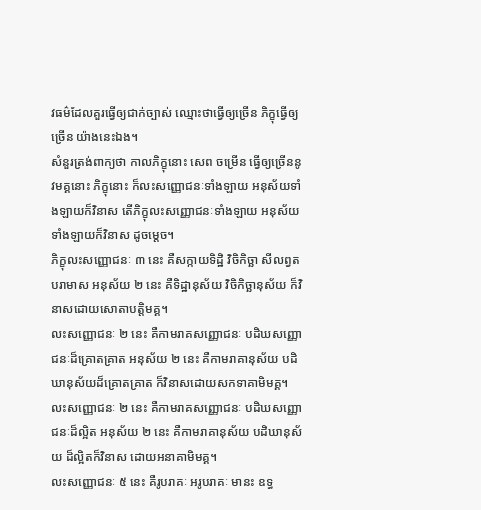វធម៌ដែលគួរធ្វើឲ្យជាក់ច្បាស់ ឈ្មោះថាធើ្វឲ្យច្រើន ភិក្ខុធើ្វឲ្យច្រើន យ៉ាងនេះឯង។
សំនួរត្រង់ពាក្យថា កាលភិក្ខុនោះ សេព ចម្រើន ធ្វើឲ្យច្រើននូវមគ្គនោះ ភិក្ខុនោះ ក៏លះសញ្ញោជនៈទាំងឡាយ អនុស័យទាំងឡាយក៏វិនាស តើភិក្ខុលះសញ្ញោជនៈទាំងឡាយ អនុស័យទាំងឡាយក៏វិនាស ដូចមេ្តច។
ភិក្ខុលះសញ្ញោជនៈ ៣ នេះ គឺសក្កាយទិដ្ឋិ វិចិកិច្ឆា សីលព្វតបរាមាស អនុស័យ ២ នេះ គឺទិដ្ឋានុស័យ វិចិកិច្ឆានុស័យ ក៏វិនាសដោយសោតាបត្តិមគ្គ។
លះសញ្ញោជនៈ ២ នេះ គឺកាមរាគសញ្ញោជនៈ បដិឃសញ្ញោជនៈដ៏គ្រោតគ្រាត អនុស័យ ២ នេះ គឺកាមរាគានុស័យ បដិឃានុស័យដ៏គ្រោតគ្រាត ក៏វិនាសដោយសកទាគាមិមគ្គ។
លះសញ្ញោជនៈ ២ នេះ គឺកាមរាគសញ្ញោជនៈ បដិឃសញ្ញោជនៈដ៏ល្អិត អនុស័យ ២ នេះ គឺកាមរាគានុស័យ បដិឃានុស័យ ដ៏ល្អិតក៏វិនាស ដោយអនាគាមិមគ្គ។
លះសញ្ញោជនៈ ៥ នេះ គឺរូបរាគៈ អរូបរាគៈ មានះ ឧទ្ធ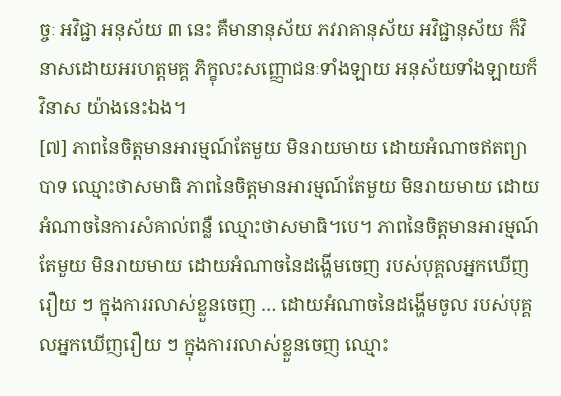ច្ចៈ អវិជ្ជា អនុស័យ ៣ នេះ គឺមានានុស័យ ភវរាគានុស័យ អវិជ្ជានុស័យ ក៏វិនាសដោយអរហត្តមគ្គ ភិក្ខុលះសញ្ញោជនៈទាំងឡាយ អនុស័យទាំងឡាយក៏វិនាស យ៉ាងនេះឯង។
[៧] ភាពនៃចិត្តមានអារម្មណ៍តែមួយ មិនរាយមាយ ដោយអំណាចឥតព្យាបាទ ឈ្មោះថាសមាធិ ភាពនៃចិត្តមានអារម្មណ៍តែមួយ មិនរាយមាយ ដោយអំណាចនៃការសំគាល់ពន្លឺ ឈ្មោះថាសមាធិ។បេ។ ភាពនៃចិត្តមានអារម្មណ៍តែមួយ មិនរាយមាយ ដោយអំណាចនៃដងើ្ហមចេញ របស់បុគ្គលអ្នកឃើញរឿយ ៗ ក្នុងការរលាស់ខ្លួនចេញ … ដោយអំណាចនៃដងើ្ហមចូល របស់បុគ្គលអ្នកឃើញរឿយ ៗ ក្នុងការរលាស់ខ្លួនចេញ ឈ្មោះ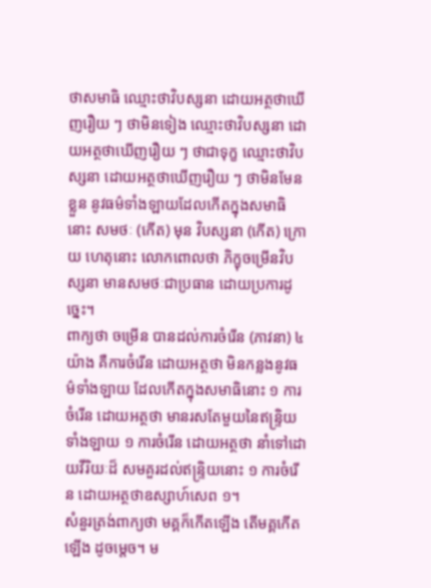ថាសមាធិ ឈ្មោះថាវិបស្សនា ដោយអត្ថថាឃើញរឿយ ៗ ថាមិនទៀង ឈ្មោះថាវិបស្សនា ដោយអត្ថថាឃើញរឿយ ៗ ថាជាទុក្ខ ឈ្មោះថាវិបស្សនា ដោយអត្ថថាឃើញរឿយ ៗ ថាមិនមែនខ្លួន នូវធម៌ទាំងឡាយដែលកើតក្នុងសមាធិនោះ សមថៈ (កើត) មុន វិបស្សនា (កើត) ក្រោយ ហេតុនោះ លោកពោលថា ភិក្ខុចម្រើនវិបស្សនា មានសមថៈជាប្រធាន ដោយប្រការដូច្នេះ។
ពាក្យថា ចម្រើន បានដល់ការចំរើន (ភាវនា) ៤ យ៉ាង គឺការចំរើន ដោយអត្ថថា មិនកន្លងនូវធម៌ទាំងឡាយ ដែលកើតក្នុងសមាធិនោះ ១ ការចំរើន ដោយអត្ថថា មានរសតែមួយនៃឥន្រ្ទិយទាំងឡាយ ១ ការចំរើន ដោយអត្ថថា នាំទៅដោយវីរិយៈដ៏ សមគួរដល់ឥន្រ្ទិយនោះ ១ ការចំរើន ដោយអត្ថថាឧស្សាហ៍សេព ១។
សំនួរត្រង់ពាក្យថា មគ្គក៏កើតឡើង តើមគ្គកើតឡើង ដូចមេ្តច។ ម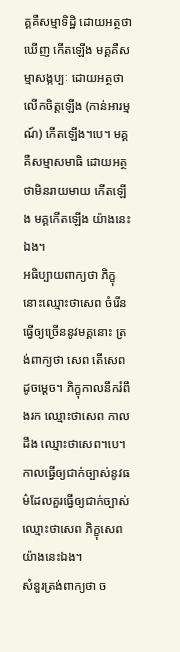គ្គគឺសម្មាទិដ្ឋិ ដោយអត្ថថាឃើញ កើតឡើង មគ្គគឺសម្មាសង្កប្បៈ ដោយអត្ថថាលើកចិត្តឡើង (កាន់អារម្មណ៍) កើតឡើង។បេ។ មគ្គគឺសម្មាសមាធិ ដោយអត្ថថាមិនរាយមាយ កើតឡើង មគ្គកើតឡើង យ៉ាងនេះឯង។
អធិប្បាយពាក្យថា ភិក្ខុនោះឈ្មោះថាសេព ចំរើន ធើ្វឲ្យច្រើននូវមគ្គនោះ ត្រង់ពាក្យថា សេព តើសេពដូចមេ្តច។ ភិក្ខុកាលនឹករំពឹងរក ឈ្មោះថាសេព កាលដឹង ឈ្មោះថាសេព។បេ។ កាលធើ្វឲ្យជាក់ច្បាស់នូវធម៌ដែលគួរធ្វើឲ្យជាក់ច្បាស់ ឈ្មោះថាសេព ភិក្ខុសេពយ៉ាងនេះឯង។
សំនួរត្រង់ពាក្យថា ច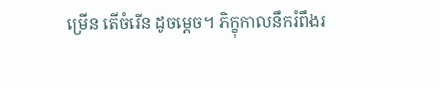ម្រើន តើចំរើន ដូចមេ្តច។ ភិក្ខុកាលនឹករំពឹងរ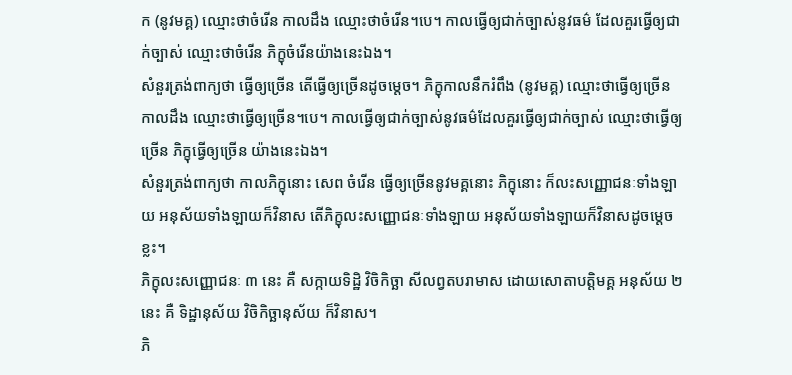ក (នូវមគ្គ) ឈ្មោះថាចំរើន កាលដឹង ឈ្មោះថាចំរើន។បេ។ កាលធើ្វឲ្យជាក់ច្បាស់នូវធម៌ ដែលគួរធើ្វឲ្យជាក់ច្បាស់ ឈ្មោះថាចំរើន ភិក្ខុចំរើនយ៉ាងនេះឯង។
សំនួរត្រង់ពាក្យថា ធើ្វឲ្យច្រើន តើធើ្វឲ្យច្រើនដូចម្តេច។ ភិក្ខុកាលនឹករំពឹង (នូវមគ្គ) ឈ្មោះថាធើ្វឲ្យច្រើន កាលដឹង ឈ្មោះថាធើ្វឲ្យច្រើន។បេ។ កាលធើ្វឲ្យជាក់ច្បាស់នូវធម៌ដែលគួរធើ្វឲ្យជាក់ច្បាស់ ឈ្មោះថាធើ្វឲ្យច្រើន ភិក្ខុធើ្វឲ្យច្រើន យ៉ាងនេះឯង។
សំនួរត្រង់ពាក្យថា កាលភិក្ខុនោះ សេព ចំរើន ធើ្វឲ្យច្រើននូវមគ្គនោះ ភិក្ខុនោះ ក៏លះសញ្ញោជនៈទាំងឡាយ អនុស័យទាំងឡាយក៏វិនាស តើភិក្ខុលះសញ្ញោជនៈទាំងឡាយ អនុស័យទាំងឡាយក៏វិនាសដូចម្តេចខ្លះ។
ភិក្ខុលះសញ្ញោជនៈ ៣ នេះ គឺ សក្កាយទិដ្ឋិ វិចិកិច្ឆា សីលព្វតបរាមាស ដោយសោតាបត្តិមគ្គ អនុស័យ ២ នេះ គឺ ទិដ្ឋានុស័យ វិចិកិច្ឆានុស័យ ក៏វិនាស។
ភិ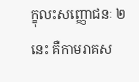ក្ខុលះសញ្ញោជនៈ ២ នេះ គឺកាមរាគស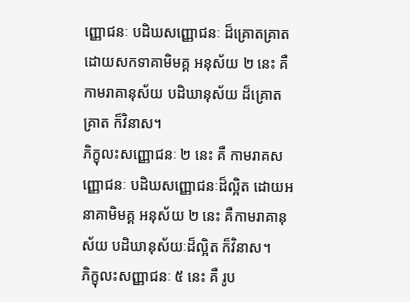ញ្ញោជនៈ បដិឃសញ្ញោជនៈ ដ៏គ្រោតគ្រាត ដោយសកទាគាមិមគ្គ អនុស័យ ២ នេះ គឺ កាមរាគានុស័យ បដិឃានុស័យ ដ៏គ្រោតគ្រាត ក៏វិនាស។
ភិក្ខុលះសញ្ញោជនៈ ២ នេះ គឺ កាមរាគសញ្ញោជនៈ បដិឃសញ្ញោជនៈដ៏ល្អិត ដោយអនាគាមិមគ្គ អនុស័យ ២ នេះ គឺកាមរាគានុស័យ បដិឃានុស័យៈដ៏ល្អិត ក៏វិនាស។
ភិក្ខុលះសញ្ញាជនៈ ៥ នេះ គឺ រូប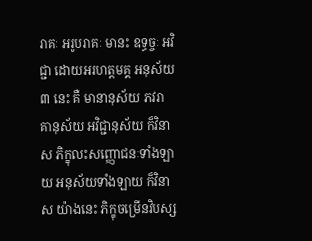រាគៈ អរូបរាគៈ មានះ ឧទ្ធច្ចៈ អវិជ្ជា ដោយអរហត្តមគ្គ អនុស័យ ៣ នេះ គឺ មានានុស័យ ភវរាគានុស័យ អវិជ្ជានុស័យ ក៏វិនាស ភិក្ខុលះសញ្ញោជនៈទាំងឡាយ អនុស័យទាំងឡាយ ក៏វិនាស យ៉ាងនេះ ភិក្ខុចម្រើនវិបស្ស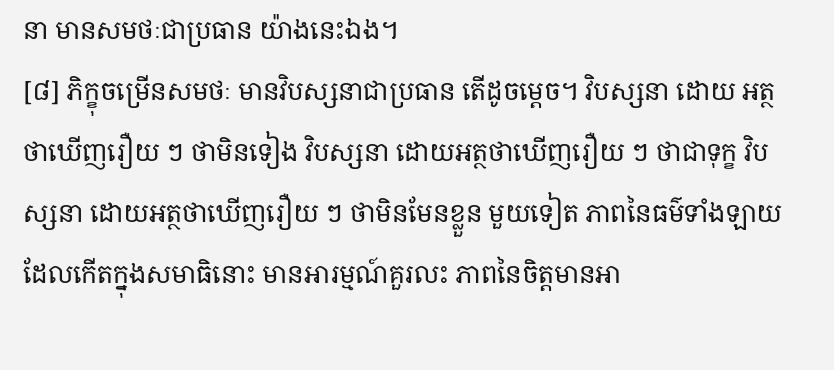នា មានសមថៈជាប្រធាន យ៉ាងនេះឯង។
[៨] ភិក្ខុចម្រើនសមថៈ មានវិបស្សនាជាប្រធាន តើដូចមេ្តច។ វិបស្សនា ដោយ អត្ថថាឃើញរឿយ ៗ ថាមិនទៀង វិបស្សនា ដោយអត្ថថាឃើញរឿយ ៗ ថាជាទុក្ខ វិបស្សនា ដោយអត្ថថាឃើញរឿយ ៗ ថាមិនមែនខ្លួន មួយទៀត ភាពនៃធម៌ទាំងឡាយ ដែលកើតក្នុងសមាធិនោះ មានអារម្មណ៍គួរលះ ភាពនៃចិត្តមានអា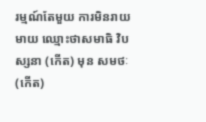រម្មណ៍តែមួយ ការមិនរាយមាយ ឈ្មោះថាសមាធិ វិបស្សនា (កើត) មុន សមថៈ (កើត)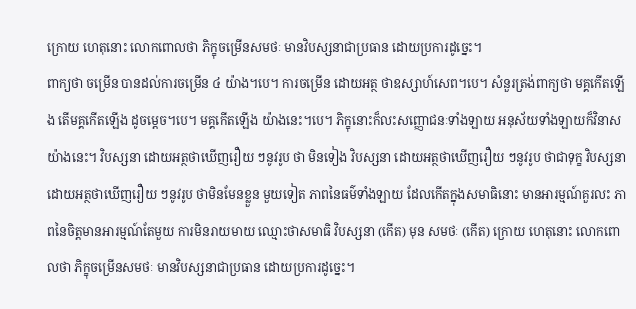ក្រោយ ហេតុនោះ លោកពោលថា ភិក្ខុចម្រើនសមថៈ មានវិបស្សនាជាប្រធាន ដោយប្រការដូច្នេះ។
ពាក្យថា ចម្រើន បានដល់ការចម្រើន ៤ យ៉ាង។បេ។ ការចម្រើន ដោយអត្ថ ថាឧស្សាហ៍សេព។បេ។ សំនួរត្រង់ពាក្យថា មគ្គកើតឡើង តើមគ្គកើតឡើង ដូចមេ្តច។បេ។ មគ្គកើតឡើង យ៉ាងនេះ។បេ។ ភិក្ខុនោះក៏លះសញ្ញោជនៈទាំងឡាយ អនុស័យទាំងឡាយក៏វិនាស យ៉ាងនេះ។ វិបស្សនា ដោយអត្ថថាឃើញរឿយ ៗនូវរូប ថា មិនទៀង វិបស្សនា ដោយអត្ថថាឃើញរឿយ ៗនូវរូប ថាជាទុក្ខ វិបស្សនា ដោយអត្ថថាឃើញរឿយ ៗនូវរូប ថាមិនមែនខ្លួន មួយទៀត ភាពនៃធម៌ទាំងឡាយ ដែលកើតក្នុងសមាធិនោះ មានអារម្មណ៍គួរលះ ភាពនៃចិត្តមានអារម្មណ៍តែមួយ ការមិនរាយមាយ ឈ្មោះថាសមាធិ វិបស្សនា (កើត) មុន សមថៈ (កើត) ក្រោយ ហេតុនោះ លោកពោលថា ភិក្ខុចម្រើនសមថៈ មានវិបស្សនាជាប្រធាន ដោយប្រការដូច្នេះ។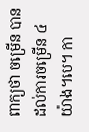ពាក្យថា ចម្រើន បានដល់ការចម្រើន ៤ យ៉ាង។បេ។ កា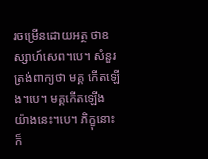រចម្រើនដោយអត្ថ ថាឧស្សាហ៍សេព។បេ។ សំនួរត្រង់ពាក្យថា មគ្គ កើតឡើង។បេ។ មគ្គកើតឡើង យ៉ាងនេះ។បេ។ ភិក្ខុនោះក៏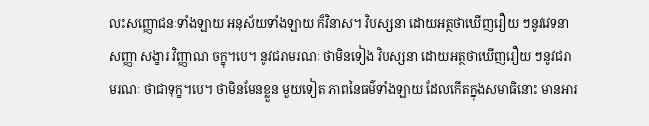លះសញ្ញោជនៈទាំងឡាយ អនុស័យទាំងឡាយ ក៏វិនាស។ វិបស្សនា ដោយអត្ថថាឃើញរឿយ ៗនូវវេទនា សញ្ញា សង្ខារ វិញ្ញាណ ចក្ខុ។បេ។ នូវជរាមរណៈ ថាមិនទៀង វិបស្សនា ដោយអត្ថថាឃើញរឿយ ៗនូវជរាមរណៈ ថាជាទុក្ខ។បេ។ ថាមិនមែនខ្លួន មួយទៀត ភាពនៃធម៌ទាំងឡាយ ដែលកើតក្នុងសមាធិនោះ មានអារ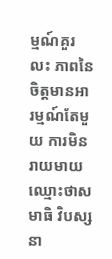ម្មណ៍គួរលះ ភាពនៃចិត្តមានអារម្មណ៍តែមួយ ការមិនរាយមាយ ឈ្មោះថាសមាធិ វិបស្សនា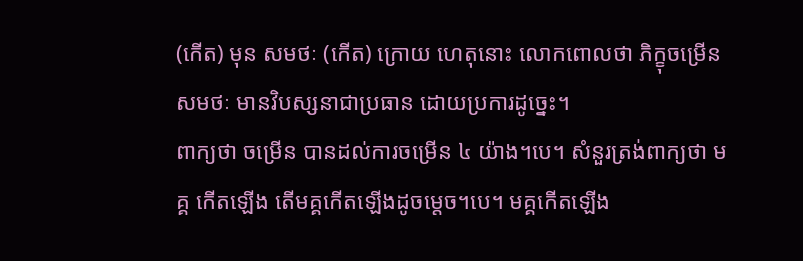(កើត) មុន សមថៈ (កើត) ក្រោយ ហេតុនោះ លោកពោលថា ភិក្ខុចម្រើនសមថៈ មានវិបស្សនាជាប្រធាន ដោយប្រការដូច្នេះ។
ពាក្យថា ចម្រើន បានដល់ការចម្រើន ៤ យ៉ាង។បេ។ សំនួរត្រង់ពាក្យថា មគ្គ កើតឡើង តើមគ្គកើតឡើងដូចម្តេច។បេ។ មគ្គកើតឡើង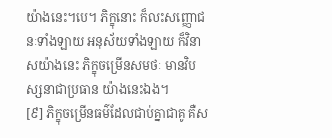យ៉ាងនេះ។បេ។ ភិក្ខុនោះ ក៏លះសញ្ញោជនៈទាំងឡាយ អនុស័យទាំងឡាយ ក៏វិនាសយ៉ាងនេះ ភិក្ខុចម្រើនសមថៈ មានវិបស្សនាជាប្រធាន យ៉ាងនេះឯង។
[៩] ភិក្ខុចម្រើនធម៌ដែលជាប់គ្នាជាគូ គឺស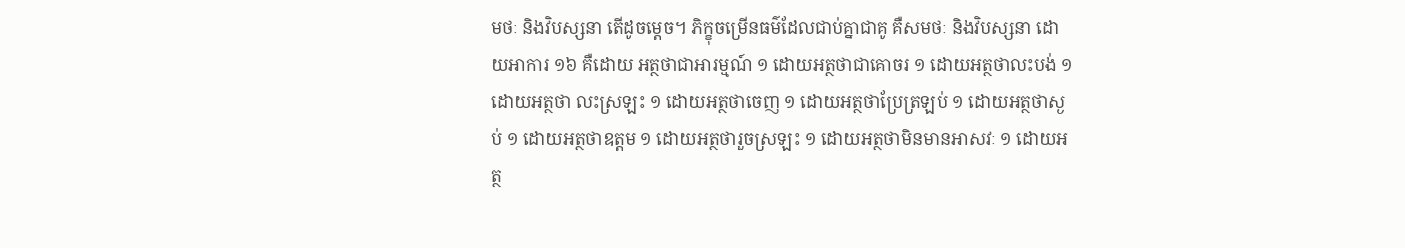មថៈ និងវិបស្សនា តើដូចមេ្តច។ ភិក្ខុចម្រើនធម៌ដែលជាប់គ្នាជាគូ គឺសមថៈ និងវិបស្សនា ដោយអាការ ១៦ គឺដោយ អត្ថថាជាអារម្មណ៍ ១ ដោយអត្ថថាជាគោចរ ១ ដោយអត្ថថាលះបង់ ១ ដោយអត្ថថា លះស្រឡះ ១ ដោយអត្ថថាចេញ ១ ដោយអត្ថថាប្រែត្រឡប់ ១ ដោយអត្ថថាស្ងប់ ១ ដោយអត្ថថាឧត្តម ១ ដោយអត្ថថារួចស្រឡះ ១ ដោយអត្ថថាមិនមានអាសវៈ ១ ដោយអត្ថ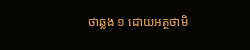ថាឆ្លង ១ ដោយអត្ថថាមិ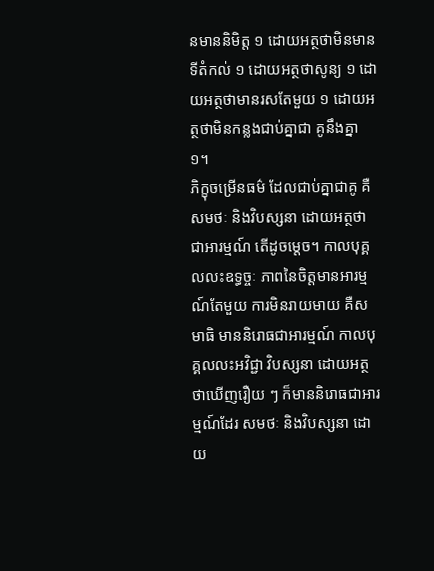នមាននិមិត្ត ១ ដោយអត្ថថាមិនមានទីតំកល់ ១ ដោយអត្ថថាសូន្យ ១ ដោយអត្ថថាមានរសតែមួយ ១ ដោយអត្ថថាមិនកន្លងជាប់គ្នាជា គូនឹងគ្នា ១។
ភិក្ខុចម្រើនធម៌ ដែលជាប់គ្នាជាគូ គឺសមថៈ និងវិបស្សនា ដោយអត្ថថាជាអារម្មណ៍ តើដូចមេ្តច។ កាលបុគ្គលលះឧទ្ធច្ចៈ ភាពនៃចិត្តមានអារម្មណ៍តែមួយ ការមិនរាយមាយ គឺសមាធិ មាននិរោធជាអារម្មណ៍ កាលបុគ្គលលះអវិជ្ជា វិបស្សនា ដោយអត្ថថាឃើញរឿយ ៗ ក៏មាននិរោធជាអារម្មណ៍ដែរ សមថៈ និងវិបស្សនា ដោយ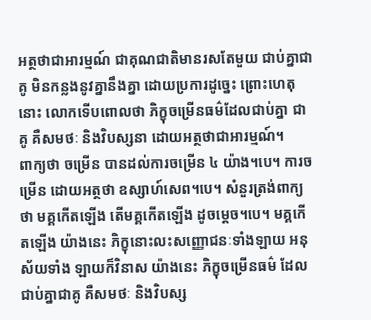អត្ថថាជាអារម្មណ៍ ជាគុណជាតិមានរសតែមួយ ជាប់គ្នាជាគូ មិនកន្លងនូវគ្នានឹងគ្នា ដោយប្រការដូច្នេះ ព្រោះហេតុនោះ លោកទើបពោលថា ភិក្ខុចម្រើនធម៌ដែលជាប់គ្នា ជាគូ គឺសមថៈ និងវិបស្សនា ដោយអត្ថថាជាអារម្មណ៍។
ពាក្យថា ចម្រើន បានដល់ការចម្រើន ៤ យ៉ាង។បេ។ ការចម្រើន ដោយអត្ថថា ឧស្សាហ៍សេព។បេ។ សំនួរត្រង់ពាក្យថា មគ្គកើតឡើង តើមគ្គកើតឡើង ដូចម្តេច។បេ។ មគ្គកើតឡើង យ៉ាងនេះ ភិក្ខុនោះលះសញ្ញោជនៈទាំងឡាយ អនុស័យទាំង ឡាយក៏វិនាស យ៉ាងនេះ ភិក្ខុចម្រើនធម៌ ដែលជាប់គ្នាជាគូ គឺសមថៈ និងវិបស្ស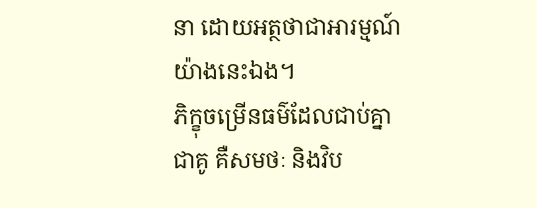នា ដោយអត្ថថាជាអារម្មណ៍យ៉ាងនេះឯង។
ភិក្ខុចម្រើនធម៌ដែលជាប់គ្នាជាគូ គឺសមថៈ និងវិប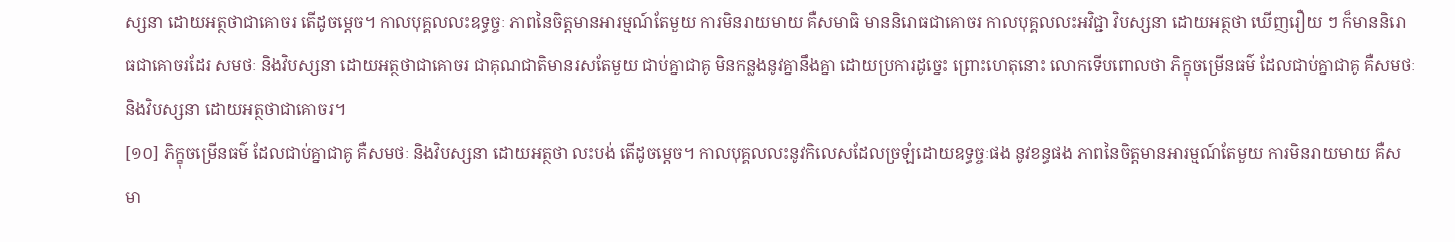ស្សនា ដោយអត្ថថាជាគោចរ តើដូចម្តេច។ កាលបុគ្គលលះឧទ្ធច្ចៈ ភាពនៃចិត្តមានអារម្មណ៍តែមួយ ការមិនរាយមាយ គឺសមាធិ មាននិរោធជាគោចរ កាលបុគ្គលលះអវិជ្ជា វិបស្សនា ដោយអត្ថថា ឃើញរឿយ ៗ ក៏មាននិរោធជាគោចរដែរ សមថៈ និងវិបស្សនា ដោយអត្ថថាជាគោចរ ជាគុណជាតិមានរសតែមួយ ជាប់គ្នាជាគូ មិនកន្លងនូវគ្នានឹងគ្នា ដោយប្រការដូច្នេះ ព្រោះហេតុនោះ លោកទើបពោលថា ភិក្ខុចម្រើនធម៌ ដែលជាប់គ្នាជាគូ គឺសមថៈ និងវិបស្សនា ដោយអត្ថថាជាគោចរ។
[១០] ភិក្ខុចម្រើនធម៌ ដែលជាប់គ្នាជាគូ គឺសមថៈ និងវិបស្សនា ដោយអត្ថថា លះបង់ តើដូចមេ្តច។ កាលបុគ្គលលះនូវកិលេសដែលច្រឡំដោយឧទ្ធច្ចៈផង នូវខន្ធផង ភាពនៃចិត្តមានអារម្មណ៍តែមួយ ការមិនរាយមាយ គឺសមា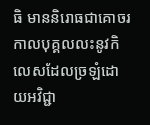ធិ មាននិរោធជាគោចរ កាលបុគ្គលលះនូវកិលេសដែលច្រឡំដោយអវិជ្ជា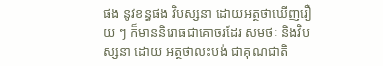ផង នូវខន្ធផង វិបស្សនា ដោយអត្ថថាឃើញរឿយ ៗ ក៏មាននិរោធជាគោចរដែរ សមថៈ និងវិបស្សនា ដោយ អត្ថថាលះបង់ ជាគុណជាតិ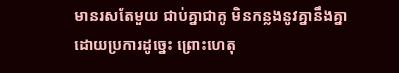មានរសតែមួយ ជាប់គ្នាជាគូ មិនកន្លងនូវគ្នានឹងគ្នា ដោយប្រការដូច្នេះ ព្រោះហេតុ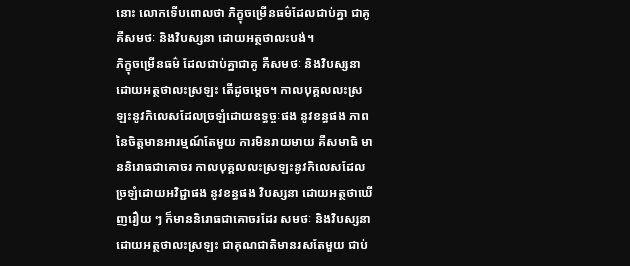នោះ លោកទើបពោលថា ភិក្ខុចម្រើនធម៌ដែលជាប់គ្នា ជាគូ គឺសមថៈ និងវិបស្សនា ដោយអត្ថថាលះបង់។
ភិក្ខុចម្រើនធម៌ ដែលជាប់គ្នាជាគូ គឺសមថៈ និងវិបស្សនា ដោយអត្ថថាលះស្រឡះ តើដូចមេ្តច។ កាលបុគ្គលលះស្រឡះនូវកិលេសដែលច្រឡំដោយឧទ្ធច្ចៈផង នូវខន្ធផង ភាពនៃចិត្តមានអារម្មណ៍តែមួយ ការមិនរាយមាយ គឺសមាធិ មាននិរោធជាគោចរ កាលបុគ្គលលះស្រឡះនូវកិលេសដែលច្រឡំដោយអវិជ្ជាផង នូវខន្ធផង វិបស្សនា ដោយអត្ថថាឃើញរឿយ ៗ ក៏មាននិរោធជាគោចរដែរ សមថៈ និងវិបស្សនា ដោយអត្ថថាលះស្រឡះ ជាគុណជាតិមានរសតែមួយ ជាប់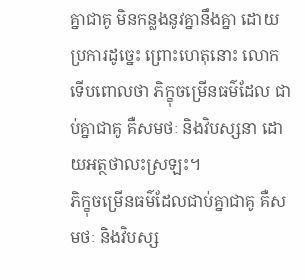គ្នាជាគូ មិនកន្លងនូវគ្នានឹងគ្នា ដោយប្រការដូច្នេះ ព្រោះហេតុនោះ លោកទើបពោលថា ភិក្ខុចម្រើនធម៌ដែល ជាប់គ្នាជាគូ គឺសមថៈ និងវិបស្សនា ដោយអត្ថថាលះស្រឡះ។
ភិក្ខុចម្រើនធម៌ដែលជាប់គ្នាជាគូ គឺសមថៈ និងវិបស្ស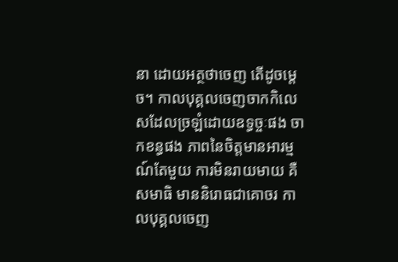នា ដោយអត្ថថាចេញ តើដូចមេ្តច។ កាលបុគ្គលចេញចាកកិលេសដែលច្រឡំដោយឧទ្ធច្ចៈផង ចាកខន្ធផង ភាពនៃចិត្តមានអារម្មណ៍តែមួយ ការមិនរាយមាយ គឺសមាធិ មាននិរោធជាគោចរ កាលបុគ្គលចេញ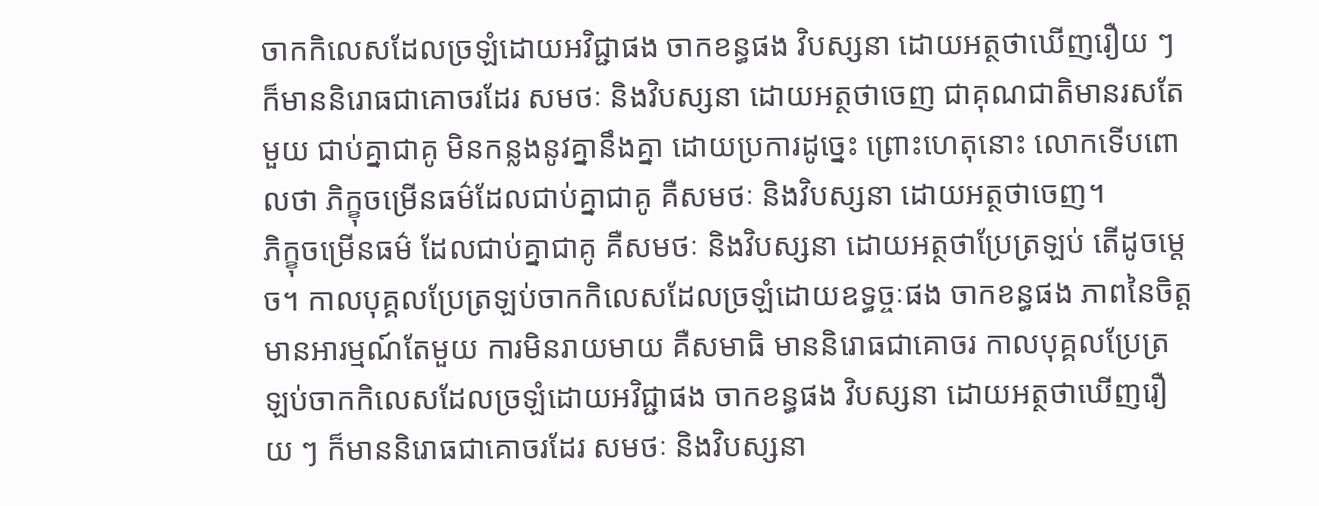ចាកកិលេសដែលច្រឡំដោយអវិជ្ជាផង ចាកខន្ធផង វិបស្សនា ដោយអត្ថថាឃើញរឿយ ៗ ក៏មាននិរោធជាគោចរដែរ សមថៈ និងវិបស្សនា ដោយអត្ថថាចេញ ជាគុណជាតិមានរសតែមួយ ជាប់គ្នាជាគូ មិនកន្លងនូវគ្នានឹងគ្នា ដោយប្រការដូច្នេះ ព្រោះហេតុនោះ លោកទើបពោលថា ភិក្ខុចម្រើនធម៌ដែលជាប់គ្នាជាគូ គឺសមថៈ និងវិបស្សនា ដោយអត្ថថាចេញ។
ភិក្ខុចម្រើនធម៌ ដែលជាប់គ្នាជាគូ គឺសមថៈ និងវិបស្សនា ដោយអត្ថថាប្រែត្រឡប់ តើដូចមេ្តច។ កាលបុគ្គលប្រែត្រឡប់ចាកកិលេសដែលច្រឡំដោយឧទ្ធច្ចៈផង ចាកខន្ធផង ភាពនៃចិត្តមានអារម្មណ៍តែមួយ ការមិនរាយមាយ គឺសមាធិ មាននិរោធជាគោចរ កាលបុគ្គលប្រែត្រឡប់ចាកកិលេសដែលច្រឡំដោយអវិជ្ជាផង ចាកខន្ធផង វិបស្សនា ដោយអត្ថថាឃើញរឿយ ៗ ក៏មាននិរោធជាគោចរដែរ សមថៈ និងវិបស្សនា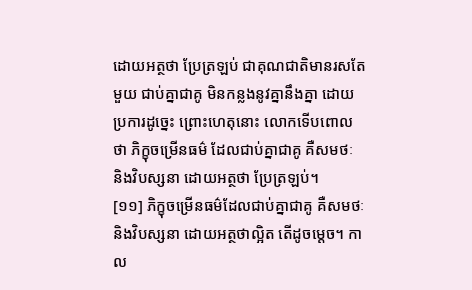ដោយអត្ថថា ប្រែត្រឡប់ ជាគុណជាតិមានរសតែមួយ ជាប់គ្នាជាគូ មិនកន្លងនូវគ្នានឹងគ្នា ដោយប្រការដូច្នេះ ព្រោះហេតុនោះ លោកទើបពោលថា ភិក្ខុចម្រើនធម៌ ដែលជាប់គ្នាជាគូ គឺសមថៈ និងវិបស្សនា ដោយអត្ថថា ប្រែត្រឡប់។
[១១] ភិក្ខុចម្រើនធម៌ដែលជាប់គ្នាជាគូ គឺសមថៈ និងវិបស្សនា ដោយអត្ថថាល្អិត តើដូចមេ្តច។ កាល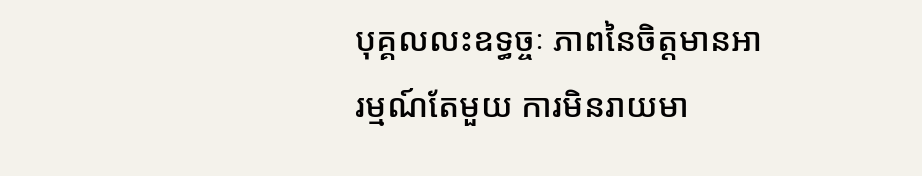បុគ្គលលះឧទ្ធច្ចៈ ភាពនៃចិត្តមានអារម្មណ៍តែមួយ ការមិនរាយមា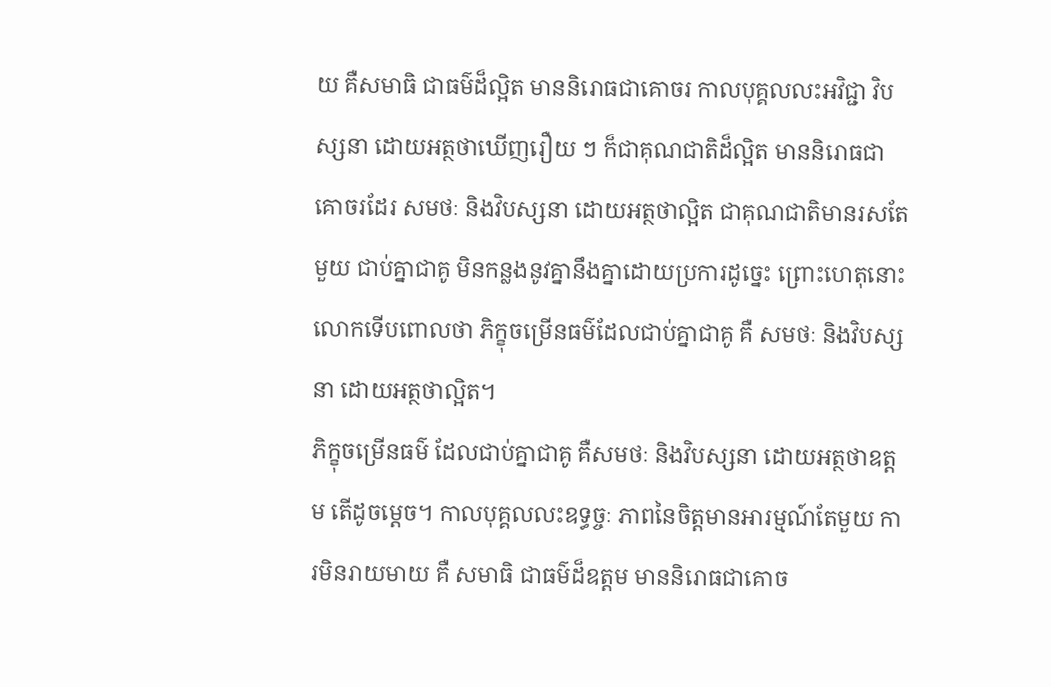យ គឺសមាធិ ជាធម៌ដ៏ល្អិត មាននិរោធជាគោចរ កាលបុគ្គលលះអវិជ្ជា វិបស្សនា ដោយអត្ថថាឃើញរឿយ ៗ ក៏ជាគុណជាតិដ៏ល្អិត មាននិរោធជាគោចរដែរ សមថៈ និងវិបស្សនា ដោយអត្ថថាល្អិត ជាគុណជាតិមានរសតែមួយ ជាប់គ្នាជាគូ មិនកន្លងនូវគ្នានឹងគ្នាដោយប្រការដូច្នេះ ព្រោះហេតុនោះ លោកទើបពោលថា ភិក្ខុចម្រើនធម៌ដែលជាប់គ្នាជាគូ គឺ សមថៈ និងវិបស្សនា ដោយអត្ថថាល្អិត។
ភិក្ខុចម្រើនធម៌ ដែលជាប់គ្នាជាគូ គឺសមថៈ និងវិបស្សនា ដោយអត្ថថាឧត្តម តើដូចមេ្តច។ កាលបុគ្គលលះឧទ្ធច្ចៈ ភាពនៃចិត្តមានអារម្មណ៍តែមួយ ការមិនរាយមាយ គឺ សមាធិ ជាធម៌ដ៏ឧត្តម មាននិរោធជាគោច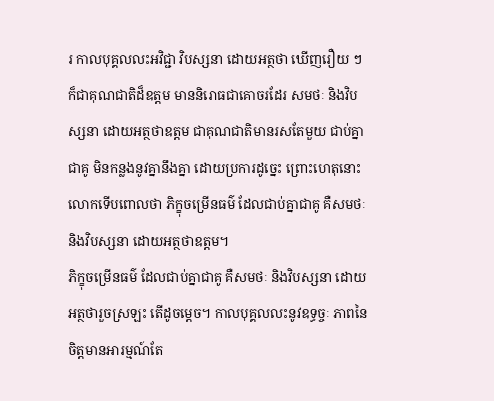រ កាលបុគ្គលលះអវិជ្ជា វិបស្សនា ដោយអត្ថថា ឃើញរឿយ ៗ ក៏ជាគុណជាតិដ៏ឧត្តម មាននិរោធជាគោចរដែរ សមថៈ និងវិបស្សនា ដោយអត្ថថាឧត្តម ជាគុណជាតិមានរសតែមួយ ជាប់គ្នាជាគូ មិនកន្លងនូវគ្នានឹងគ្នា ដោយប្រការដូច្នេះ ព្រោះហេតុនោះ លោកទើបពោលថា ភិក្ខុចម្រើនធម៌ ដែលជាប់គ្នាជាគូ គឺសមថៈ និងវិបស្សនា ដោយអត្ថថាឧត្តម។
ភិក្ខុចម្រើនធម៌ ដែលជាប់គ្នាជាគូ គឺសមថៈ និងវិបស្សនា ដោយអត្ថថារួចស្រឡះ តើដូចមេ្តច។ កាលបុគ្គលលះនូវឧទ្ធច្ចៈ ភាពនៃចិត្តមានអារម្មណ៍តែ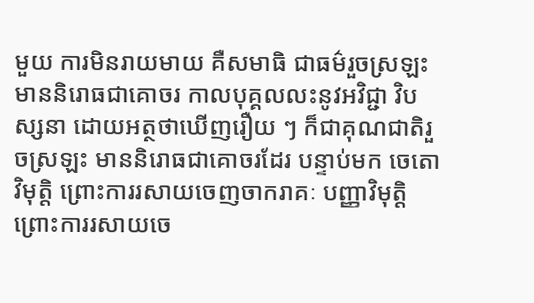មួយ ការមិនរាយមាយ គឺសមាធិ ជាធម៌រួចស្រឡះ មាននិរោធជាគោចរ កាលបុគ្គលលះនូវអវិជ្ជា វិបស្សនា ដោយអត្ថថាឃើញរឿយ ៗ ក៏ជាគុណជាតិរួចស្រឡះ មាននិរោធជាគោចរដែរ បន្ទាប់មក ចេតោវិមុត្តិ ព្រោះការរសាយចេញចាករាគៈ បញ្ញាវិមុត្តិ ព្រោះការរសាយចេ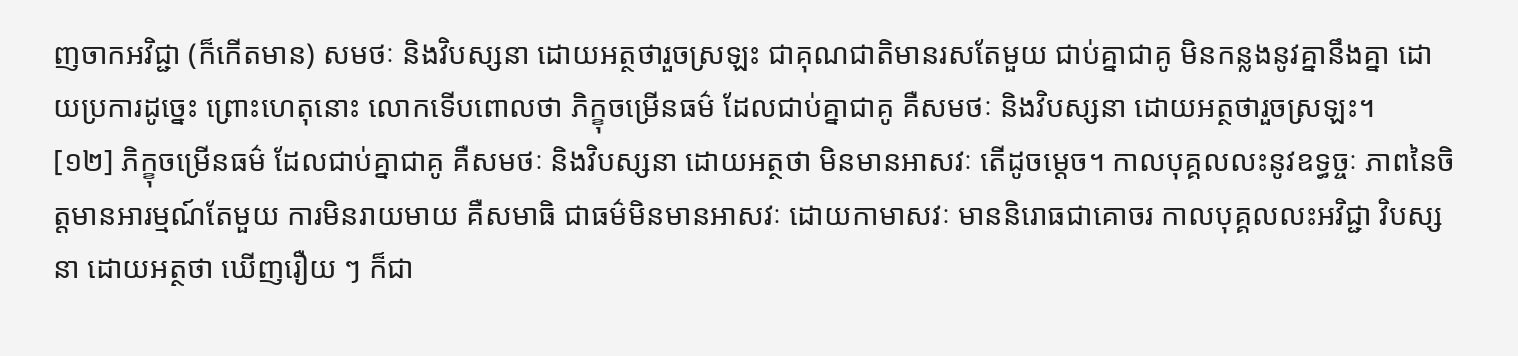ញចាកអវិជ្ជា (ក៏កើតមាន) សមថៈ និងវិបស្សនា ដោយអត្ថថារួចស្រឡះ ជាគុណជាតិមានរសតែមួយ ជាប់គ្នាជាគូ មិនកន្លងនូវគ្នានឹងគ្នា ដោយប្រការដូច្នេះ ព្រោះហេតុនោះ លោកទើបពោលថា ភិក្ខុចម្រើនធម៌ ដែលជាប់គ្នាជាគូ គឺសមថៈ និងវិបស្សនា ដោយអត្ថថារួចស្រឡះ។
[១២] ភិក្ខុចម្រើនធម៌ ដែលជាប់គ្នាជាគូ គឺសមថៈ និងវិបស្សនា ដោយអត្ថថា មិនមានអាសវៈ តើដូចមេ្តច។ កាលបុគ្គលលះនូវឧទ្ធច្ចៈ ភាពនៃចិត្តមានអារម្មណ៍តែមួយ ការមិនរាយមាយ គឺសមាធិ ជាធម៌មិនមានអាសវៈ ដោយកាមាសវៈ មាននិរោធជាគោចរ កាលបុគ្គលលះអវិជ្ជា វិបស្សនា ដោយអត្ថថា ឃើញរឿយ ៗ ក៏ជា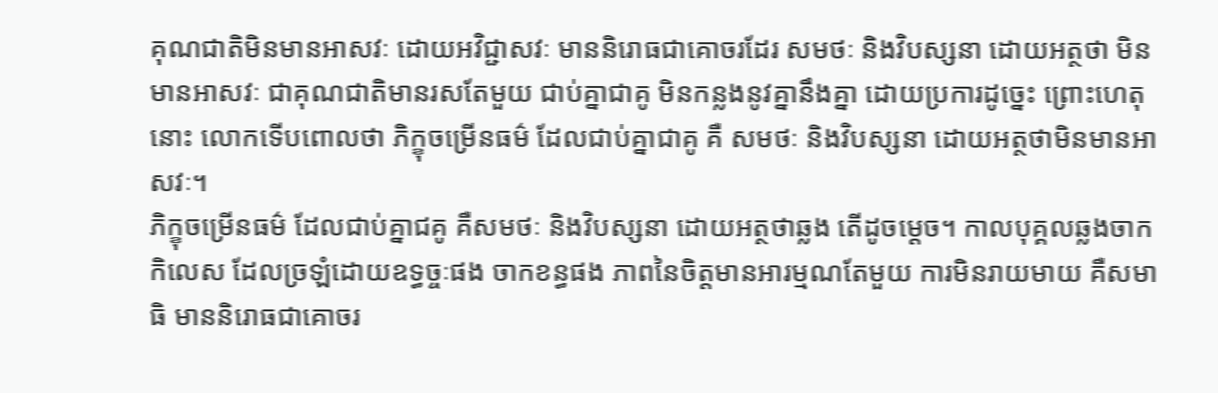គុណជាតិមិនមានអាសវៈ ដោយអវិជ្ជាសវៈ មាននិរោធជាគោចរដែរ សមថៈ និងវិបស្សនា ដោយអត្ថថា មិនមានអាសវៈ ជាគុណជាតិមានរសតែមួយ ជាប់គ្នាជាគូ មិនកន្លងនូវគ្នានឹងគ្នា ដោយប្រការដូច្នេះ ព្រោះហេតុនោះ លោកទើបពោលថា ភិក្ខុចម្រើនធម៌ ដែលជាប់គ្នាជាគូ គឺ សមថៈ និងវិបស្សនា ដោយអត្ថថាមិនមានអាសវៈ។
ភិក្ខុចម្រើនធម៌ ដែលជាប់គ្នាជគូ គឺសមថៈ និងវិបស្សនា ដោយអត្ថថាឆ្លង តើដូចមេ្តច។ កាលបុគ្គលឆ្លងចាកកិលេស ដែលច្រឡំដោយឧទ្ធច្ចៈផង ចាកខន្ធផង ភាពនៃចិត្តមានអារម្មណតែមួយ ការមិនរាយមាយ គឺសមាធិ មាននិរោធជាគោចរ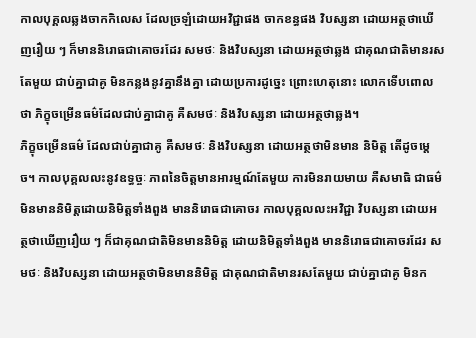កាលបុគ្គលឆ្លងចាកកិលេស ដែលច្រឡំដោយអវិជ្ជាផង ចាកខន្ធផង វិបស្សនា ដោយអត្ថថាឃើញរឿយ ៗ ក៏មាននិរោធជាគោចរដែរ សមថៈ និងវិបស្សនា ដោយអត្ថថាឆ្លង ជាគុណជាតិមានរសតែមួយ ជាប់គ្នាជាគូ មិនកន្លងនូវគ្នានឹងគ្នា ដោយប្រការដូច្នេះ ព្រោះហេតុនោះ លោកទើបពោលថា ភិក្ខុចម្រើនធម៌ដែលជាប់គ្នាជាគូ គឺសមថៈ និងវិបស្សនា ដោយអត្ថថាឆ្លង។
ភិក្ខុចម្រើនធម៌ ដែលជាប់គ្នាជាគូ គឺសមថៈ និងវិបស្សនា ដោយអត្ថថាមិនមាន និមិត្ត តើដូចមេ្តច។ កាលបុគ្គលលះនូវឧទ្ធច្ចៈ ភាពនៃចិត្តមានអារម្មណ៍តែមួយ ការមិនរាយមាយ គឺសមាធិ ជាធម៌មិនមាននិមិត្តដោយនិមិត្តទាំងពួង មាននិរោធជាគោចរ កាលបុគ្គលលះអវិជ្ជា វិបស្សនា ដោយអត្ថថាឃើញរឿយ ៗ ក៏ជាគុណជាតិមិនមាននិមិត្ត ដោយនិមិត្តទាំងពួង មាននិរោធជាគោចរដែរ សមថៈ និងវិបស្សនា ដោយអត្ថថាមិនមាននិមិត្ត ជាគុណជាតិមានរសតែមួយ ជាប់គ្នាជាគូ មិនក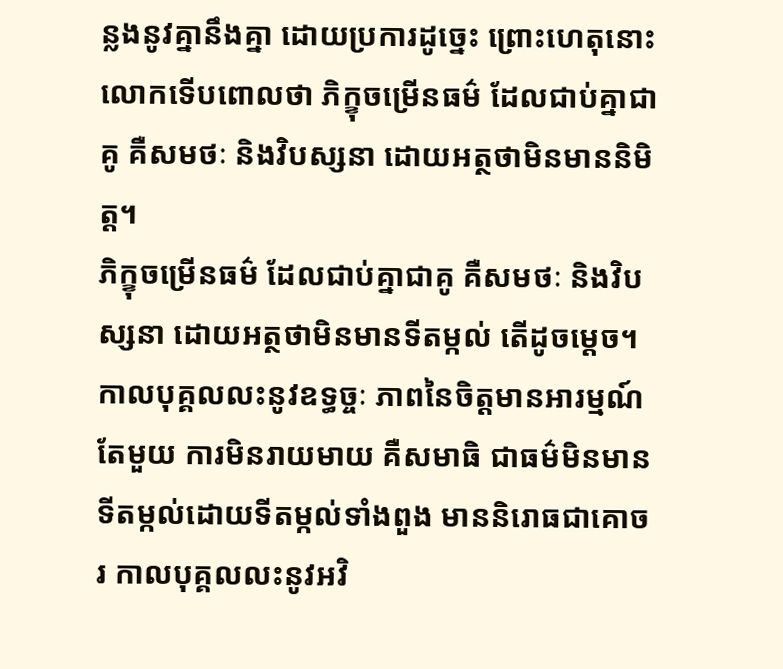ន្លងនូវគ្នានឹងគ្នា ដោយប្រការដូច្នេះ ព្រោះហេតុនោះ លោកទើបពោលថា ភិក្ខុចម្រើនធម៌ ដែលជាប់គ្នាជាគូ គឺសមថៈ និងវិបស្សនា ដោយអត្ថថាមិនមាននិមិត្ត។
ភិក្ខុចម្រើនធម៌ ដែលជាប់គ្នាជាគូ គឺសមថៈ និងវិបស្សនា ដោយអត្ថថាមិនមានទីតម្កល់ តើដូចមេ្តច។ កាលបុគ្គលលះនូវឧទ្ធច្ចៈ ភាពនៃចិត្តមានអារម្មណ៍តែមួយ ការមិនរាយមាយ គឺសមាធិ ជាធម៌មិនមានទីតម្កល់ដោយទីតម្កល់ទាំងពួង មាននិរោធជាគោចរ កាលបុគ្គលលះនូវអវិ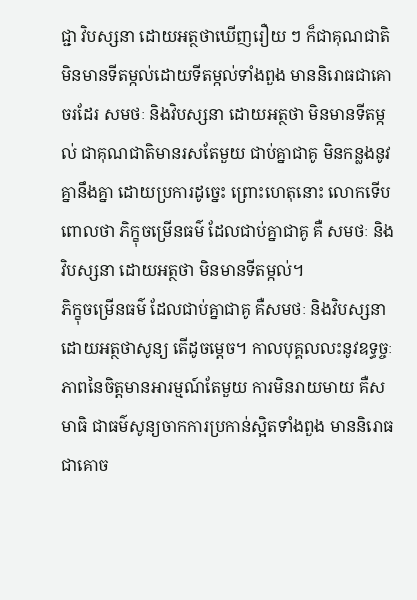ជ្ជា វិបស្សនា ដោយអត្ថថាឃើញរឿយ ៗ ក៏ជាគុណជាតិមិនមានទីតម្កល់ដោយទីតម្កល់ទាំងពួង មាននិរោធជាគោចរដែរ សមថៈ និងវិបស្សនា ដោយអត្ថថា មិនមានទីតម្កល់ ជាគុណជាតិមានរសតែមួយ ជាប់គ្នាជាគូ មិនកន្លងនូវគ្នានឹងគ្នា ដោយប្រការដូច្នេះ ព្រោះហេតុនោះ លោកទើបពោលថា ភិក្ខុចម្រើនធម៌ ដែលជាប់គ្នាជាគូ គឺ សមថៈ និងវិបស្សនា ដោយអត្ថថា មិនមានទីតម្កល់។
ភិក្ខុចម្រើនធម៌ ដែលជាប់គ្នាជាគូ គឺសមថៈ និងវិបស្សនា ដោយអត្ថថាសូន្យ តើដូចមេ្តច។ កាលបុគ្គលលះនូវឧទ្ធច្ចៈ ភាពនៃចិត្តមានអារម្មណ៍តែមួយ ការមិនរាយមាយ គឺសមាធិ ជាធម៌សូន្យចាកការប្រកាន់ស្អិតទាំងពួង មាននិរោធជាគោច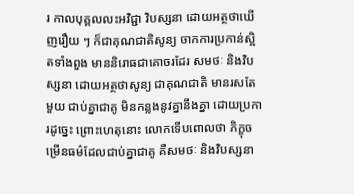រ កាលបុគ្គលលះអវិជ្ជា វិបស្សនា ដោយអត្ថថាឃើញរឿយ ៗ ក៏ជាគុណជាតិសូន្យ ចាកការប្រកាន់ស្អិតទាំងពួង មាននិរោធជាគោចរដែរ សមថៈ និងវិបស្សនា ដោយអត្ថថាសូន្យ ជាគុណជាតិ មានរសតែមួយ ជាប់គ្នាជាគូ មិនកន្លងនូវគ្នានឹងគ្នា ដោយប្រការដូច្នេះ ព្រោះហេតុនោះ លោកទើបពោលថា ភិក្ខុចម្រើនធម៌ដែលជាប់គ្នាជាគូ គឺសមថៈ និងវិបស្សនា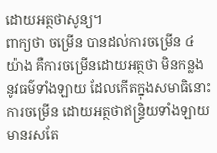ដោយអត្ថថាសូន្យ។
ពាក្យថា ចម្រើន បានដល់ការចម្រើន ៤ យ៉ាង គឺការចម្រើនដោយអត្ថថា មិនកន្លងនូវធម៌ទាំងឡាយ ដែលកើតក្នុងសមាធិនោះ ការចម្រើន ដោយអត្ថថាឥន្រ្ទិយទាំងឡាយ មានរសតែ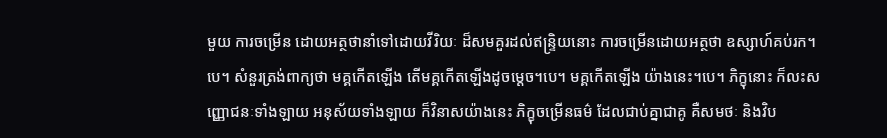មួយ ការចម្រើន ដោយអត្ថថានាំទៅដោយវីរិយៈ ដ៏សមគួរដល់ឥន្រ្ទិយនោះ ការចម្រើនដោយអត្ថថា ឧស្សាហ៍គប់រក។បេ។ សំនួរត្រង់ពាក្យថា មគ្គកើតឡើង តើមគ្គកើតឡើងដូចមេ្តច។បេ។ មគ្គកើតឡើង យ៉ាងនេះ។បេ។ ភិក្ខុនោះ ក៏លះសញ្ញោជនៈទាំងឡាយ អនុស័យទាំងឡាយ ក៏វិនាសយ៉ាងនេះ ភិក្ខុចម្រើនធម៌ ដែលជាប់គ្នាជាគូ គឺសមថៈ និងវិប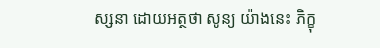ស្សនា ដោយអត្ថថា សូន្យ យ៉ាងនេះ ភិក្ខុ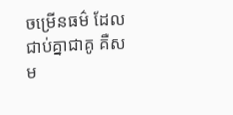ចម្រើនធម៌ ដែលជាប់គ្នាជាគូ គឺសម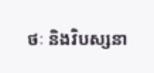ថៈ និងវិបស្សនា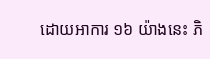ដោយអាការ ១៦ យ៉ាងនេះ ភិ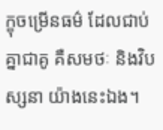ក្ខុចម្រើនធម៌ ដែលជាប់គ្នាជាគូ គឺសមថៈ និងវិបស្សនា យ៉ាងនេះឯង។